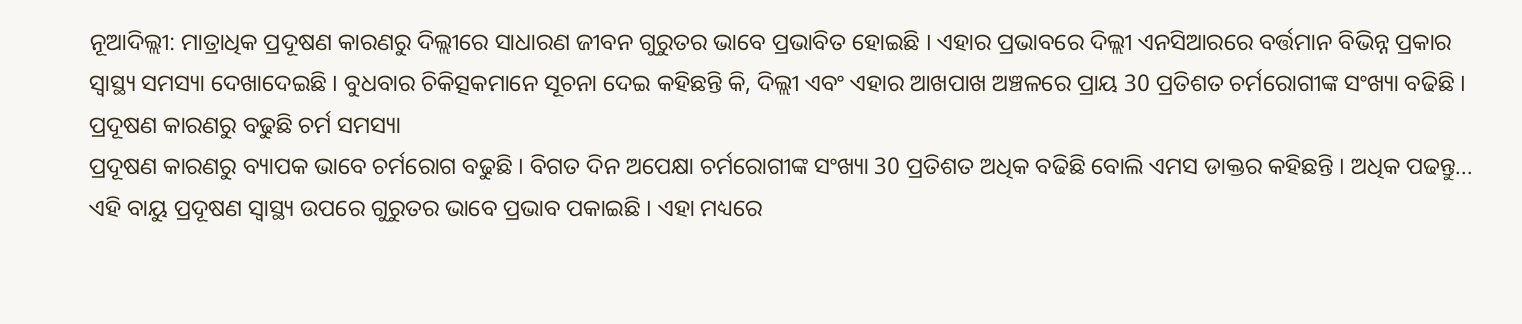ନୂଆଦିଲ୍ଲୀ: ମାତ୍ରାଧିକ ପ୍ରଦୂଷଣ କାରଣରୁ ଦିଲ୍ଲୀରେ ସାଧାରଣ ଜୀବନ ଗୁରୁତର ଭାବେ ପ୍ରଭାବିତ ହୋଇଛି । ଏହାର ପ୍ରଭାବରେ ଦିଲ୍ଲୀ ଏନସିଆରରେ ବର୍ତ୍ତମାନ ବିଭିନ୍ନ ପ୍ରକାର ସ୍ବାସ୍ଥ୍ୟ ସମସ୍ୟା ଦେଖାଦେଇଛି । ବୁଧବାର ଚିକିତ୍ସକମାନେ ସୂଚନା ଦେଇ କହିଛନ୍ତି କି, ଦିଲ୍ଲୀ ଏବଂ ଏହାର ଆଖପାଖ ଅଞ୍ଚଳରେ ପ୍ରାୟ 30 ପ୍ରତିଶତ ଚର୍ମରୋଗୀଙ୍କ ସଂଖ୍ୟା ବଢିଛି ।
ପ୍ରଦୂଷଣ କାରଣରୁ ବଢୁଛି ଚର୍ମ ସମସ୍ୟା
ପ୍ରଦୂଷଣ କାରଣରୁ ବ୍ୟାପକ ଭାବେ ଚର୍ମରୋଗ ବଢୁଛି । ବିଗତ ଦିନ ଅପେକ୍ଷା ଚର୍ମରୋଗୀଙ୍କ ସଂଖ୍ୟା 30 ପ୍ରତିଶତ ଅଧିକ ବଢିଛି ବୋଲି ଏମସ ଡାକ୍ତର କହିଛନ୍ତି । ଅଧିକ ପଢନ୍ତୁ...
ଏହି ବାୟୁ ପ୍ରଦୂଷଣ ସ୍ବାସ୍ଥ୍ୟ ଉପରେ ଗୁରୁତର ଭାବେ ପ୍ରଭାବ ପକାଇଛି । ଏହା ମଧ୍ୟରେ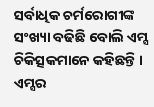ସର୍ବାଧିକ ଚର୍ମରୋଗୀଙ୍କ ସଂଖ୍ୟା ବଢିଛି ବୋଲି ଏମ୍ସ ଚିକିତ୍ସକମାନେ କହିଛନ୍ତି । ଏମ୍ସର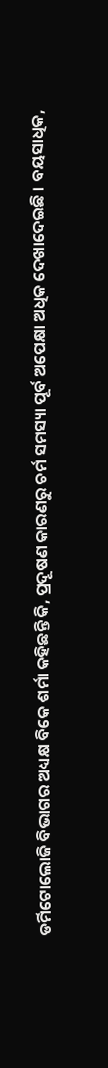ଡର୍ମିଟୋଲୋଜି ବିଭାଗର ଅଧ୍ୟକ୍ଷ ବିକେ ଶର୍ମା କହିଛନ୍ତି କି, ପ୍ରଦୂଷଣ କାରଣରୁ ଚର୍ମ ସମସ୍ୟା ପୂର୍ବ ଅପେକ୍ଷା ଅଧିକ ଦେଖାଦେଇଛି । ବୟସାଧିକ,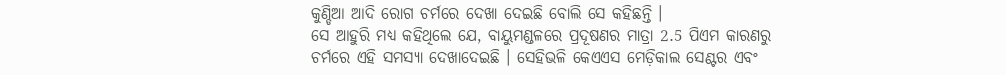କୁଣ୍ଡିଆ ଆଦି ରୋଗ ଚର୍ମରେ ଦେଖା ଦେଇଛି ବୋଲି ସେ କହିଛନ୍ତି ।
ସେ ଆହୁରି ମଧ୍ୟ କହିଥିଲେ ଯେ, ବାୟୁମଣ୍ଡଳରେ ପ୍ରଦୂଷଣର ମାତ୍ରା 2.5 ପିଏମ କାରଣରୁ ଚର୍ମରେ ଏହି ସମସ୍ୟା ଦେଖାଦେଇଛି । ସେହିଭଳି କେଏଏସ ମେଡ଼ିକାଲ ସେଣ୍ଟର ଏବଂ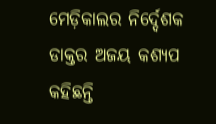ମେଡ଼ିକାଲର ନିର୍ଦ୍ଦେଶକ ଡାକ୍ତର ଅଜୟ କଶ୍ୟପ କହିଛନ୍ତି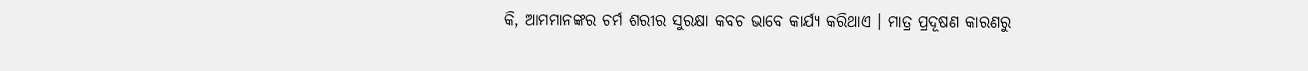କି, ଆମମାନଙ୍କର ଚର୍ମ ଶରୀର ସୁରକ୍ଷା କବଚ ଭାବେ କାର୍ଯ୍ୟ କରିଥାଏ । ମାତ୍ର ପ୍ରଦୂଷଣ କାରଣରୁ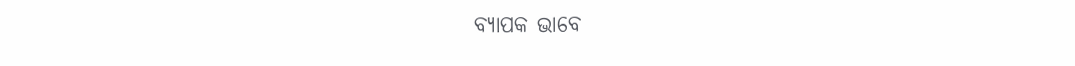ବ୍ୟାପକ ଭାବେ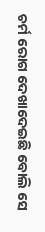ଚର୍ମ ରୋଗ ଦେଖାଦେଇଛି ବୋଲି ସେ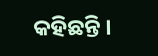କହିଛନ୍ତି ।